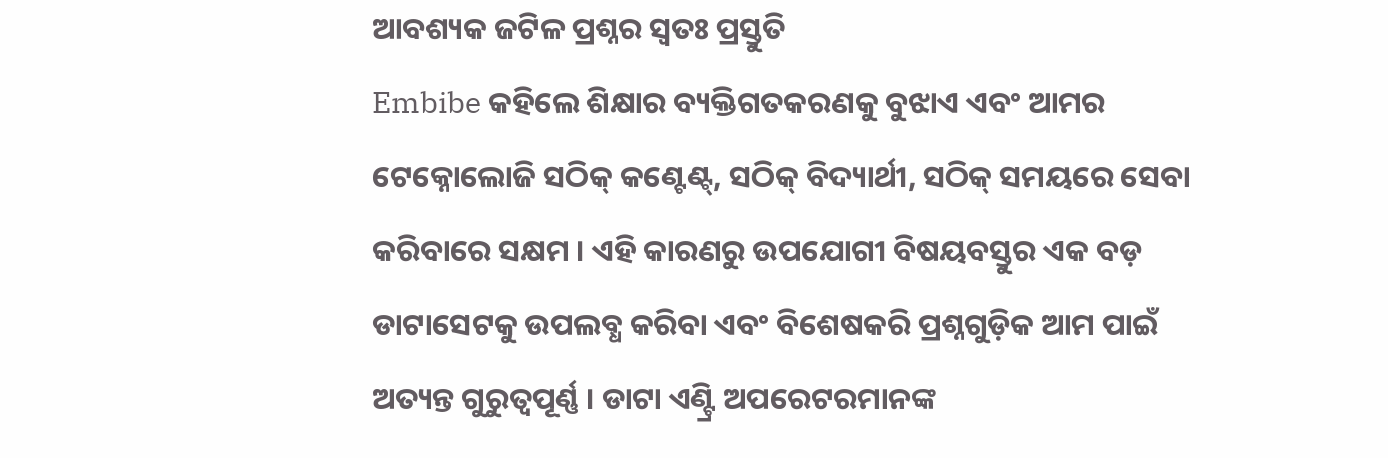ଆବଶ୍ୟକ ଜଟିଳ ପ୍ରଶ୍ନର ସ୍ୱତଃ ପ୍ରସ୍ତୁତି
Embibe କହିଲେ ଶିକ୍ଷାର ବ୍ୟକ୍ତିଗତକରଣକୁ ବୁଝାଏ ଏବଂ ଆମର ଟେକ୍ନୋଲୋଜି ସଠିକ୍ କଣ୍ଟେଣ୍ଟ୍, ସଠିକ୍ ବିଦ୍ୟାର୍ଥୀ, ସଠିକ୍ ସମୟରେ ସେବା କରିବାରେ ସକ୍ଷମ । ଏହି କାରଣରୁ ଉପଯୋଗୀ ବିଷୟବସ୍ତୁର ଏକ ବଡ଼ ଡାଟାସେଟକୁ ଉପଲବ୍ଧ କରିବା ଏବଂ ବିଶେଷକରି ପ୍ରଶ୍ନଗୁଡ଼ିକ ଆମ ପାଇଁ ଅତ୍ୟନ୍ତ ଗୁରୁତ୍ୱପୂର୍ଣ୍ଣ । ଡାଟା ଏଣ୍ଟ୍ରି ଅପରେଟରମାନଙ୍କ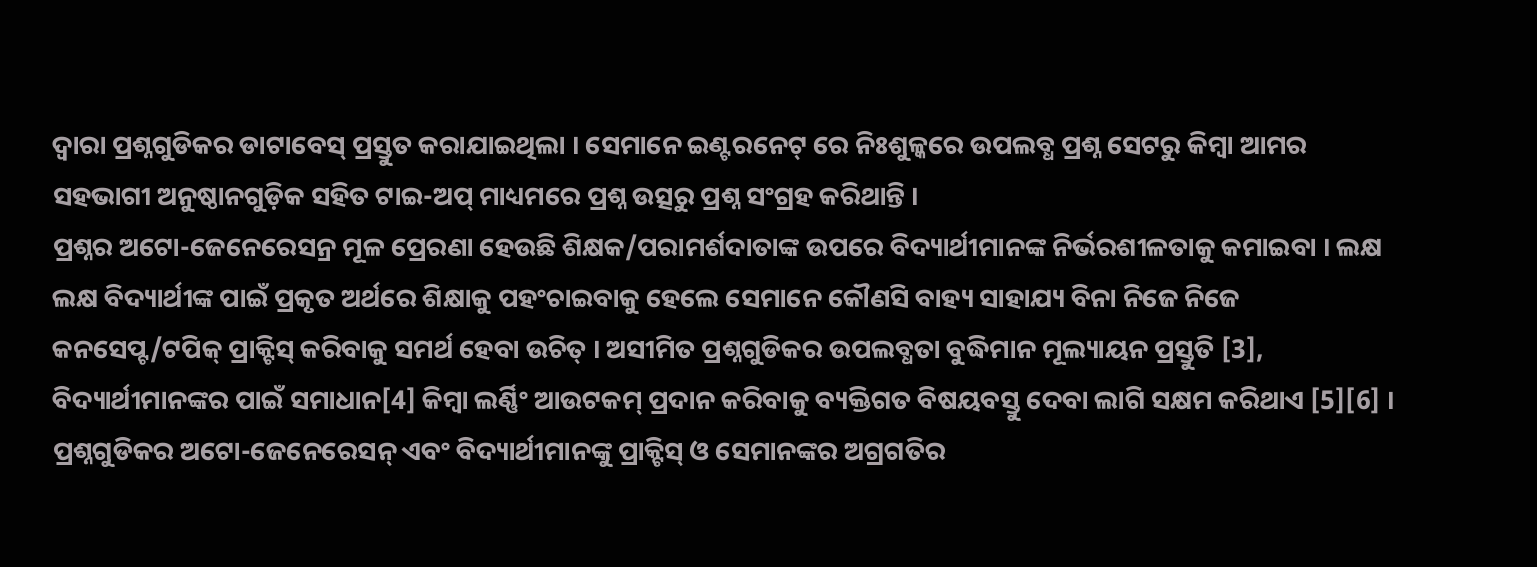ଦ୍ୱାରା ପ୍ରଶ୍ନଗୁଡିକର ଡାଟାବେସ୍ ପ୍ରସ୍ତୁତ କରାଯାଇଥିଲା । ସେମାନେ ଇଣ୍ଟରନେଟ୍ ରେ ନିଃଶୁଳ୍କରେ ଉପଲବ୍ଧ ପ୍ରଶ୍ନ ସେଟରୁ କିମ୍ବା ଆମର ସହଭାଗୀ ଅନୁଷ୍ଠାନଗୁଡ଼ିକ ସହିତ ଟାଇ-ଅପ୍ ମାଧ୍ୟମରେ ପ୍ରଶ୍ନ ଉତ୍ସରୁ ପ୍ରଶ୍ନ ସଂଗ୍ରହ କରିଥାନ୍ତି ।
ପ୍ରଶ୍ନର ଅଟୋ-ଜେନେରେସନ୍ର ମୂଳ ପ୍ରେରଣା ହେଉଛି ଶିକ୍ଷକ/ପରାମର୍ଶଦାତାଙ୍କ ଉପରେ ବିଦ୍ୟାର୍ଥୀମାନଙ୍କ ନିର୍ଭରଶୀଳତାକୁ କମାଇବା । ଲକ୍ଷ ଲକ୍ଷ ବିଦ୍ୟାର୍ଥୀଙ୍କ ପାଇଁ ପ୍ରକୃତ ଅର୍ଥରେ ଶିକ୍ଷାକୁ ପହଂଚାଇବାକୁ ହେଲେ ସେମାନେ କୌଣସି ବାହ୍ୟ ସାହାଯ୍ୟ ବିନା ନିଜେ ନିଜେ କନସେପ୍ଟ/ଟପିକ୍ ପ୍ରାକ୍ଟିସ୍ କରିବାକୁ ସମର୍ଥ ହେବା ଉଚିତ୍ । ଅସୀମିତ ପ୍ରଶ୍ନଗୁଡିକର ଉପଲବ୍ଧତା ବୁଦ୍ଧିମାନ ମୂଲ୍ୟାୟନ ପ୍ରସ୍ତୁତି [3], ବିଦ୍ୟାର୍ଥୀମାନଙ୍କର ପାଇଁ ସମାଧାନ[4] କିମ୍ବା ଲର୍ଣ୍ଣିଂ ଆଉଟକମ୍ ପ୍ରଦାନ କରିବାକୁ ବ୍ୟକ୍ତିଗତ ବିଷୟବସ୍ତୁ ଦେବା ଲାଗି ସକ୍ଷମ କରିଥାଏ [5][6] । ପ୍ରଶ୍ନଗୁଡିକର ଅଟୋ-ଜେନେରେସନ୍ ଏବଂ ବିଦ୍ୟାର୍ଥୀମାନଙ୍କୁ ପ୍ରାକ୍ଟିସ୍ ଓ ସେମାନଙ୍କର ଅଗ୍ରଗତିର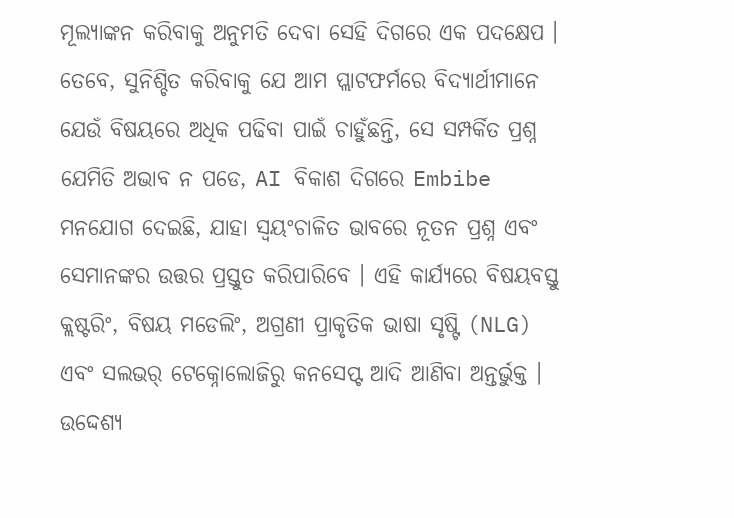ମୂଲ୍ୟାଙ୍କନ କରିବାକୁ ଅନୁମତି ଦେବା ସେହି ଦିଗରେ ଏକ ପଦକ୍ଷେପ ।
ତେବେ, ସୁନିଶ୍ଚିତ କରିବାକୁ ଯେ ଆମ ପ୍ଲାଟଫର୍ମରେ ବିଦ୍ୟାର୍ଥୀମାନେ ଯେଉଁ ବିଷୟରେ ଅଧିକ ପଢିବା ପାଇଁ ଚାହୁଁଛନ୍ତି, ସେ ସମ୍ପର୍କିତ ପ୍ରଶ୍ନ ଯେମିତି ଅଭାବ ନ ପଡେ, AI ବିକାଶ ଦିଗରେ Embibe ମନଯୋଗ ଦେଇଛି, ଯାହା ସ୍ୱୟଂଚାଳିତ ଭାବରେ ନୂତନ ପ୍ରଶ୍ନ ଏବଂ ସେମାନଙ୍କର ଉତ୍ତର ପ୍ରସ୍ତୁତ କରିପାରିବେ । ଏହି କାର୍ଯ୍ୟରେ ବିଷୟବସ୍ତୁ କ୍ଲଷ୍ଟରିଂ, ବିଷୟ ମଡେଲିଂ, ଅଗ୍ରଣୀ ପ୍ରାକୃତିକ ଭାଷା ସୃଷ୍ଟି (NLG) ଏବଂ ସଲଭର୍ ଟେକ୍ନୋଲୋଜିରୁ କନସେପ୍ଟ ଆଦି ଆଣିବା ଅନ୍ତର୍ଭୁକ୍ତ ।
ଉଦ୍ଦେଶ୍ୟ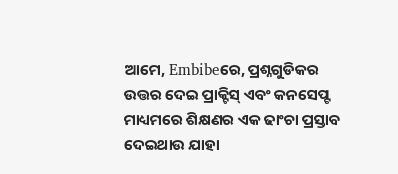ଆମେ, Embibeରେ, ପ୍ରଶ୍ନଗୁଡିକର ଉତ୍ତର ଦେଇ ପ୍ରାକ୍ଟିସ୍ ଏବଂ କନସେପ୍ଟ ମାଧ୍ୟମରେ ଶିକ୍ଷଣର ଏକ ଢାଂଚା ପ୍ରସ୍ତାବ ଦେଇଥାଉ ଯାହା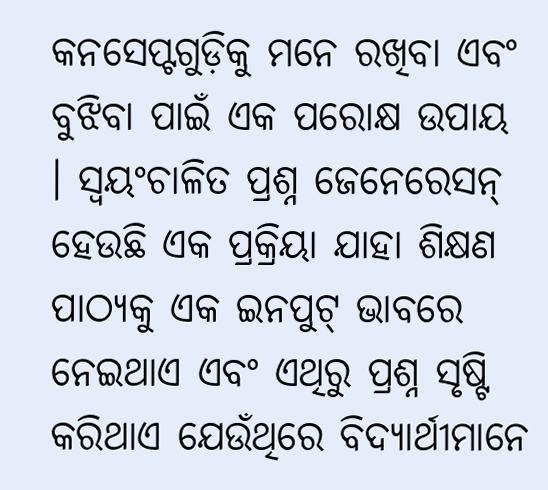କନସେପ୍ଟଗୁଡ଼ିକୁ ମନେ ରଖିବା ଏବଂ ବୁଝିବା ପାଇଁ ଏକ ପରୋକ୍ଷ ଉପାୟ । ସ୍ୱୟଂଚାଳିତ ପ୍ରଶ୍ନ ଜେନେରେସନ୍ ହେଉଛି ଏକ ପ୍ରକ୍ରିୟା ଯାହା ଶିକ୍ଷଣ ପାଠ୍ୟକୁ ଏକ ଇନପୁଟ୍ ଭାବରେ ନେଇଥାଏ ଏବଂ ଏଥିରୁ ପ୍ରଶ୍ନ ସୃଷ୍ଟି କରିଥାଏ ଯେଉଁଥିରେ ବିଦ୍ୟାର୍ଥୀମାନେ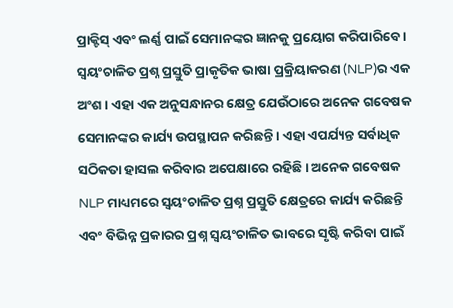ପ୍ରାକ୍ଟିସ୍ ଏବଂ ଲର୍ଣ୍ଣ ପାଇଁ ସେମାନଙ୍କର ଜ୍ଞାନକୁ ପ୍ରୟୋଗ କରିପାରିବେ ।
ସ୍ୱୟଂଚାଳିତ ପ୍ରଶ୍ନ ପ୍ରସ୍ତୁତି ପ୍ରାକୃତିକ ଭାଷା ପ୍ରକ୍ରିୟାକରଣ (NLP)ର ଏକ ଅଂଶ । ଏହା ଏକ ଅନୁସନ୍ଧାନର କ୍ଷେତ୍ର ଯେଉଁଠାରେ ଅନେକ ଗବେଷକ ସେମାନଙ୍କର କାର୍ଯ୍ୟ ଉପସ୍ଥାପନ କରିଛନ୍ତି । ଏହା ଏପର୍ଯ୍ୟନ୍ତ ସର୍ବାଧିକ ସଠିକତା ହାସଲ କରିବାର ଅପେକ୍ଷାରେ ରହିଛି । ଅନେକ ଗବେଷକ NLP ମାଧ୍ୟମରେ ସ୍ୱୟଂଚାଳିତ ପ୍ରଶ୍ନ ପ୍ରସ୍ତୁତି କ୍ଷେତ୍ରରେ କାର୍ଯ୍ୟ କରିଛନ୍ତି ଏବଂ ବିଭିନ୍ନ ପ୍ରକାରର ପ୍ରଶ୍ନ ସ୍ୱୟଂଚାଳିତ ଭାବରେ ସୃଷ୍ଟି କରିବା ପାଇଁ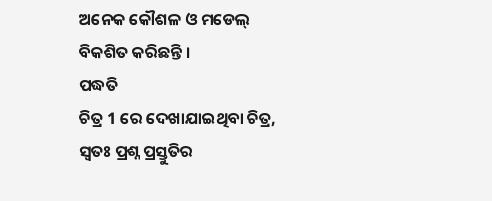ଅନେକ କୌଶଳ ଓ ମଡେଲ୍ ବିକଶିତ କରିଛନ୍ତି ।
ପଦ୍ଧତି
ଚିତ୍ର 1 ରେ ଦେଖାଯାଇଥିବା ଚିତ୍ର, ସ୍ଵତଃ ପ୍ରଶ୍ନ ପ୍ରସ୍ତୁତିର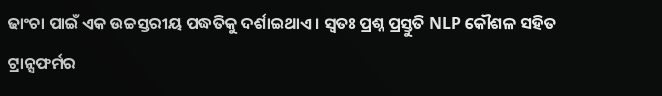ଢାଂଚା ପାଇଁ ଏକ ଉଚ୍ଚସ୍ତରୀୟ ପଦ୍ଧତିକୁ ଦର୍ଶାଇଥାଏ । ସ୍ଵତଃ ପ୍ରଶ୍ନ ପ୍ରସ୍ତୁତି NLP କୌଶଳ ସହିତ ଟ୍ରାନ୍ସଫର୍ମର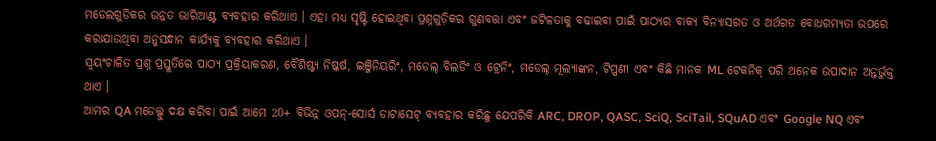ମଡେଲଗୁଡିକର ଉନ୍ନତ ଭାରିଆଣ୍ଟ ବ୍ୟବହାର କରିଥାଏ । ଏହା ମଧ୍ୟ ସୃଷ୍ଟି ହୋଇଥିବା ପ୍ରଶ୍ନଗୁଡ଼ିକର ଗୁଣବତ୍ତା ଏବଂ ଜଟିଳତାକୁ ବଢାଇବା ପାଇଁ ପାଠ୍ୟର ବାକ୍ୟ ବିନ୍ୟାସଗତ ଓ ଅର୍ଥଗତ ବୋଧଗମ୍ୟତା ଉପରେ କରାଯାଉଥିବା ଅନୁସନ୍ଧାନ କାର୍ଯ୍ୟକୁ ବ୍ୟବହାର କରିଥାଏ ।
ସ୍ୱୟଂଚାଳିତ ପ୍ରଶ୍ନ ପ୍ରସ୍ତୁତିରେ ପାଠ୍ୟ ପ୍ରକ୍ରିୟାକରଣ, ବୈଶିଷ୍ଟ୍ୟ ନିଷ୍କର୍ଷ, ଇଞ୍ଜିନିୟରିଂ, ମଡେଲ୍ ବିଲଡିଂ ଓ ଟ୍ରେନିଂ, ମଡେଲ୍ ମୂଲ୍ୟାଙ୍କନ, ଟିପ୍ପଣୀ ଏବଂ କିଛି ମାନକ ML ଟେକନିକ୍ ପରି ଅନେକ ଉପାଦାନ ଅନ୍ତର୍ଭୁକ୍ତ ଥାଏ ।
ଆମର QA ମଡେଲ୍କୁ ଦକ୍ଷ କରିବା ପାଇଁ ଆମେ 20+ ବିଭିନ୍ନ ଓପନ୍-ସୋର୍ସ ଡାଟାସେଟ୍ ବ୍ୟବହାର କରିଛୁ ଯେପରିକି ARC, DROP, QASC, SciQ, SciTail, SQuAD ଏବଂ Google NQ ଏବଂ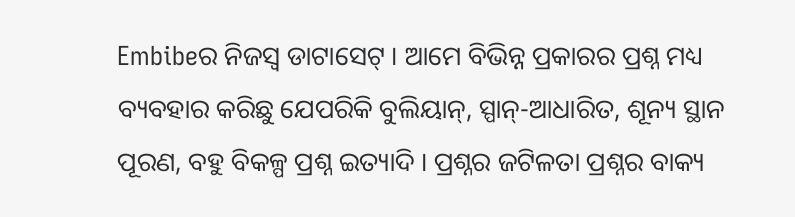Embibeର ନିଜସ୍ୱ ଡାଟାସେଟ୍ । ଆମେ ବିଭିନ୍ନ ପ୍ରକାରର ପ୍ରଶ୍ନ ମଧ୍ୟ ବ୍ୟବହାର କରିଛୁ ଯେପରିକି ବୁଲିୟାନ୍, ସ୍ପାନ୍-ଆଧାରିତ, ଶୂନ୍ୟ ସ୍ଥାନ ପୂରଣ, ବହୁ ବିକଳ୍ପ ପ୍ରଶ୍ନ ଇତ୍ୟାଦି । ପ୍ରଶ୍ନର ଜଟିଳତା ପ୍ରଶ୍ନର ବାକ୍ୟ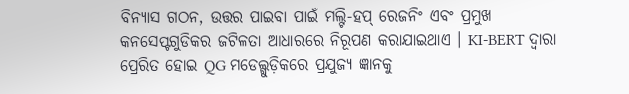ବିନ୍ୟାସ ଗଠନ, ଉତ୍ତର ପାଇବା ପାଇଁ ମଲ୍ଟି-ହପ୍ ରେଜନିଂ ଏବଂ ପ୍ରମୁଖ କନସେପ୍ଟଗୁଡିକର ଜଟିଳତା ଆଧାରରେ ନିରୂପଣ କରାଯାଇଥାଏ । KI-BERT ଦ୍ୱାରା ପ୍ରେରିତ ହୋଇ QG ମଡେଲ୍ଗୁଡ଼ିକରେ ପ୍ରଯୁଜ୍ୟ ଜ୍ଞାନକୁ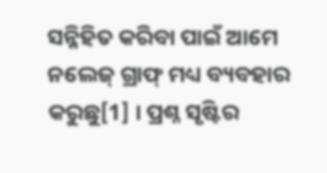ସନ୍ନିହିତ କରିବା ପାଇଁ ଆମେ ନଲେଜ୍ ଗ୍ରାଫ୍ ମଧ୍ୟ ବ୍ୟବହାର କରୁଛୁ[1] । ପ୍ରଶ୍ନ ସୃଷ୍ଟିର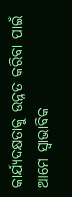କାର୍ଯ୍ୟଦକ୍ଷତାକୁ ଉନ୍ନତ କରିବା ପାଇଁ ଆମେ ସ୍ୱାଭାବିକ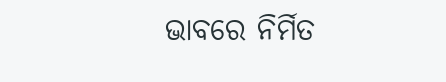ଭାବରେ ନିର୍ମିତ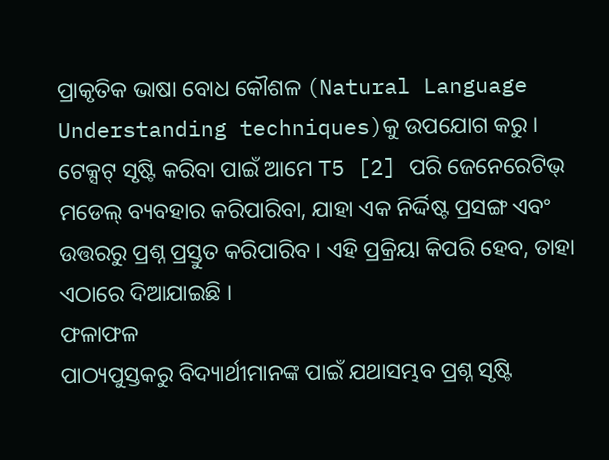ପ୍ରାକୃତିକ ଭାଷା ବୋଧ କୌଶଳ (Natural Language Understanding techniques)କୁ ଉପଯୋଗ କରୁ ।
ଟେକ୍ସଟ୍ ସୃଷ୍ଟି କରିବା ପାଇଁ ଆମେ T5 [2] ପରି ଜେନେରେଟିଭ୍ ମଡେଲ୍ ବ୍ୟବହାର କରିପାରିବା, ଯାହା ଏକ ନିର୍ଦ୍ଦିଷ୍ଟ ପ୍ରସଙ୍ଗ ଏବଂ ଉତ୍ତରରୁ ପ୍ରଶ୍ନ ପ୍ରସ୍ତୁତ କରିପାରିବ । ଏହି ପ୍ରକ୍ରିୟା କିପରି ହେବ, ତାହା ଏଠାରେ ଦିଆଯାଇଛି ।
ଫଳାଫଳ
ପାଠ୍ୟପୁସ୍ତକରୁ ବିଦ୍ୟାର୍ଥୀମାନଙ୍କ ପାଇଁ ଯଥାସମ୍ଭବ ପ୍ରଶ୍ନ ସୃଷ୍ଟି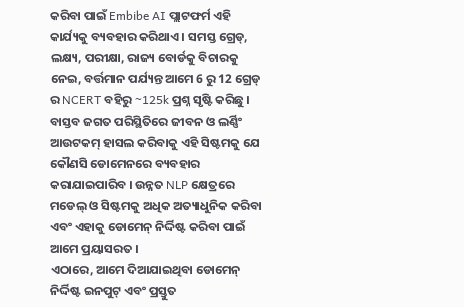କରିବା ପାଇଁ Embibe AI ପ୍ଲାଟଫର୍ମ ଏହି କାର୍ଯ୍ୟକୁ ବ୍ୟବହାର କରିଥାଏ । ସମସ୍ତ ଗ୍ରେଡ୍, ଲକ୍ଷ୍ୟ, ପରୀକ୍ଷା, ରାଜ୍ୟ ବୋର୍ଡକୁ ବିଚାରକୁ ନେଇ, ବର୍ତ୍ତମାନ ପର୍ଯ୍ୟନ୍ତ ଆମେ 6 ରୁ 12 ଗ୍ରେଡ୍ ର NCERT ବହିରୁ ~125k ପ୍ରଶ୍ନ ସୃଷ୍ଟି କରିଛୁ ।
ବାସ୍ତବ ଜଗତ ପରିସ୍ଥିତିରେ ଜୀବନ ଓ ଲର୍ଣ୍ଣିଂ ଆଉଟକମ୍ ହାସଲ କରିବାକୁ ଏହି ସିଷ୍ଟମକୁ ଯେ କୌଣସି ଡୋମେନରେ ବ୍ୟବହାର କରାଯାଇପାରିବ । ଉନ୍ନତ NLP କ୍ଷେତ୍ରରେ ମଡେଲ୍ ଓ ସିଷ୍ଟମକୁ ଅଧିକ ଅତ୍ୟାଧୁନିକ କରିବା ଏବଂ ଏହାକୁ ଡୋମେନ୍ ନିର୍ଦ୍ଦିଷ୍ଟ କରିବା ପାଇଁ ଆମେ ପ୍ରୟାସରତ ।
ଏଠାରେ, ଆମେ ଦିଆଯାଇଥିବା ଡୋମେନ୍ ନିର୍ଦ୍ଦିଷ୍ଟ ଇନପୁଟ୍ ଏବଂ ପ୍ରସ୍ତୁତ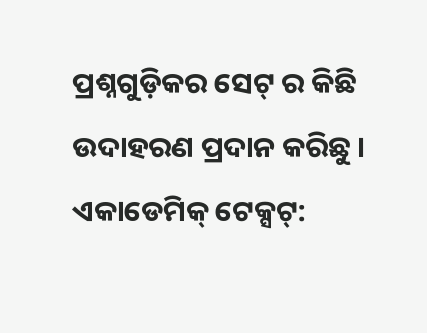ପ୍ରଶ୍ନଗୁଡ଼ିକର ସେଟ୍ ର କିଛି ଉଦାହରଣ ପ୍ରଦାନ କରିଛୁ ।
ଏକାଡେମିକ୍ ଟେକ୍ସଟ୍: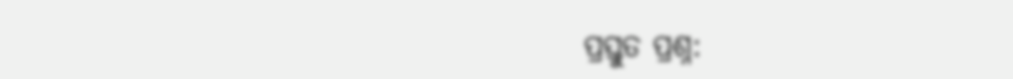ପ୍ରସ୍ତୁତ ପ୍ରଶ୍ନ: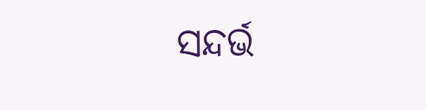ସନ୍ଦର୍ଭ